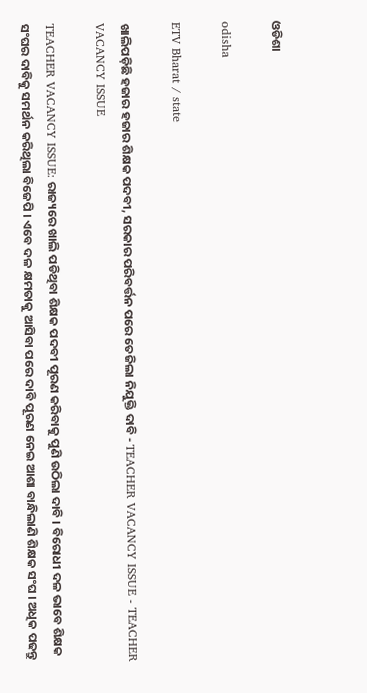ଓଡିଶା

odisha

ETV Bharat / state

ଖାଲିପଡ଼ିଛି ହଜାର ହଜାର ଶିକ୍ଷକ ପଦବୀ, ସରକାର ପରିବର୍ତ୍ତନ ପରେ ତେଜିଲା ନିଯୁକ୍ତି ଦାବି - TEACHER VACANCY ISSUE - TEACHER VACANCY ISSUE

TEACHER VACANCY ISSUE: ରାଜ୍ୟରେ ଖାଲି ପଡିଥିବା ଶିକ୍ଷକ ପଦବୀ ପୂରଣ କରିବାକୁ ପୁଣି ଉଠିଲା ଦାବି । ବିରୋଧୀ ଦଳ ଭାବେ ଶିକ୍ଷକ ସଂଘର ଦାବିକୁ ସମର୍ଥନ କରିଥିଲା ବିଜେପି । ଏବେ ଦଳ କ୍ଷମତାକୁ ଆସିବା ପରେ ଦାବି ପୂରଣ ନେଇ ଆଶା ବାନ୍ଧିଲାଣି ଶିକ୍ଷକ ସଂଘ । ଅଧିକ ପଢନ୍ତୁ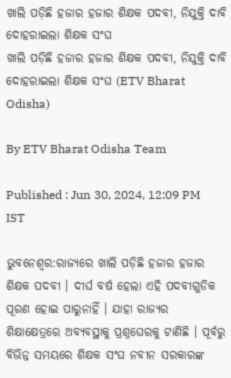ଖାଲି ପଡ଼ିଛି ହଜାର ହଜାର ଶିକ୍ଷକ ପଦବୀ, ନିଯୁକ୍ତି ଦାବି ଦୋହରାଇଲା ଶିକ୍ଷକ ସଂଘ
ଖାଲି ପଡ଼ିଛି ହଜାର ହଜାର ଶିକ୍ଷକ ପଦବୀ, ନିଯୁକ୍ତି ଦାବି ଦୋହରାଇଲା ଶିକ୍ଷକ ସଂଘ (ETV Bharat Odisha)

By ETV Bharat Odisha Team

Published : Jun 30, 2024, 12:09 PM IST

ଭୁବନେଶ୍ବର:ରାଜ୍ୟରେ ଖାଲି ପଡ଼ିଛି ହଜାର ହଜାର ଶିକ୍ଷକ ପଦବୀ । ଦୀର୍ଘ ବର୍ଷ ହେଲା ଏହି ପଦବୀଗୁଡିକ ପୂରଣ ହୋଇ ପାରୁନାହିଁ । ଯାହା ରାଜ୍ୟର ଶିକ୍ଷାକ୍ଷେତ୍ରରେ ଅବ୍ୟବସ୍ଥାକୁ ପ୍ରଶ୍ନଘେରକୁ ଟାଣିଛି । ପୂର୍ବରୁ ବିଭିନ୍ନ ସମୟରେ ଶିକ୍ଷକ ସଂଘ ନବୀନ ସରକାରଙ୍କ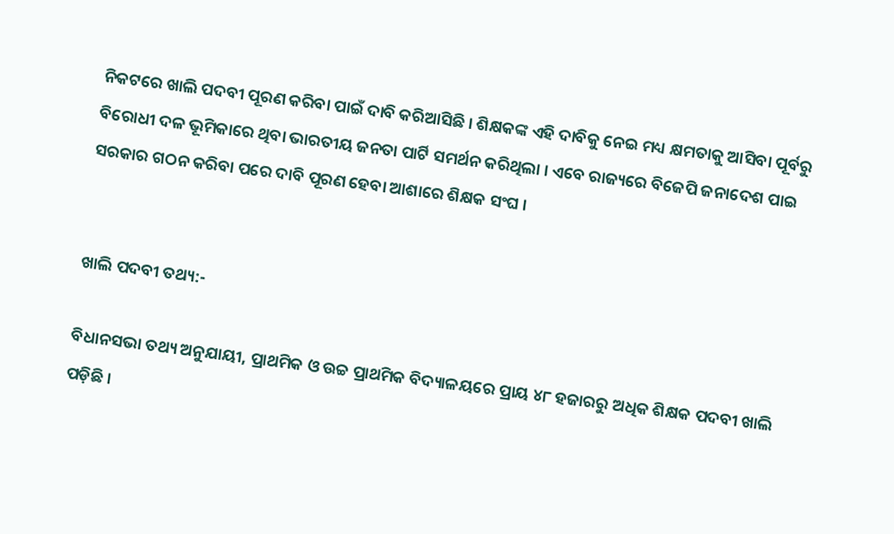ନିକଟରେ ଖାଲି ପଦବୀ ପୂରଣ କରିବା ପାଇଁ ଦାବି କରିଆସିଛି । ଶିକ୍ଷକଙ୍କ ଏହି ଦାବିକୁ ନେଇ ମଧ୍ୟ କ୍ଷମତାକୁ ଆସିବା ପୂର୍ବରୁ ବିରୋଧୀ ଦଳ ଭୂମିକାରେ ଥିବା ଭାରତୀୟ ଜନତା ପାର୍ଟି ସମର୍ଥନ କରିଥିଲା । ଏବେ ରାଜ୍ୟରେ ବିଜେପି ଜନାଦେଶ ପାଇ ସରକାର ଗଠନ କରିବା ପରେ ଦାବି ପୂରଣ ହେବା ଆଶାରେ ଶିକ୍ଷକ ସଂଘ ।


ଖାଲି ପଦବୀ ତଥ୍ୟ:-

ବିଧାନସଭା ତଥ୍ୟ ଅନୁଯାୟୀ, ପ୍ରାଥମିକ ଓ ଉଚ୍ଚ ପ୍ରାଥମିକ ବିଦ୍ୟାଳୟରେ ପ୍ରାୟ ୪୮ ହଜାରରୁ ଅଧିକ ଶିକ୍ଷକ ପଦବୀ ଖାଲି ପଡ଼ିଛି ।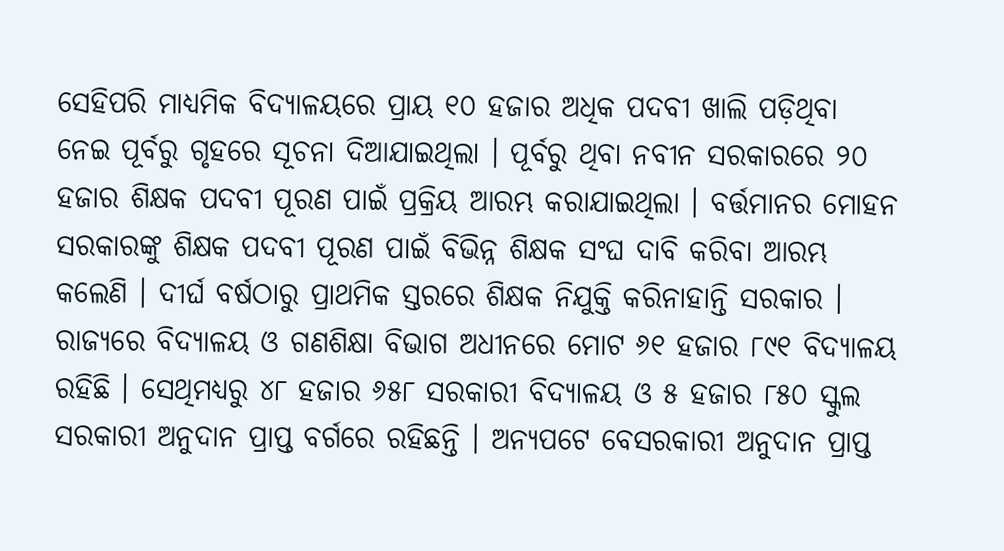ସେହିପରି ମାଧ୍ୟମିକ ବିଦ୍ୟାଳୟରେ ପ୍ରାୟ ୧୦ ହଜାର ଅଧିକ ପଦବୀ ଖାଲି ପଡ଼ିଥିବା ନେଇ ପୂର୍ବରୁ ଗୃହରେ ସୂଚନା ଦିଆଯାଇଥିଲା । ପୂର୍ବରୁ ଥିବା ନବୀନ ସରକାରରେ ୨୦ ହଜାର ଶିକ୍ଷକ ପଦବୀ ପୂରଣ ପାଇଁ ପ୍ରକ୍ରିୟ ଆରମ୍ଭ କରାଯାଇଥିଲା । ବର୍ତ୍ତମାନର ମୋହନ ସରକାରଙ୍କୁ ଶିକ୍ଷକ ପଦବୀ ପୂରଣ ପାଇଁ ବିଭିନ୍ନ ଶିକ୍ଷକ ସଂଘ ଦାବି କରିବା ଆରମ୍ଭ କଲେଣି । ଦୀର୍ଘ ବର୍ଷଠାରୁ ପ୍ରାଥମିକ ସ୍ତରରେ ଶିକ୍ଷକ ନିଯୁକ୍ତି କରିନାହାନ୍ତି ସରକାର । ରାଜ୍ୟରେ ବିଦ୍ୟାଳୟ ଓ ଗଣଶିକ୍ଷା ବିଭାଗ ଅଧୀନରେ ମୋଟ ୬୧ ହଜାର ୮୯୧ ବିଦ୍ୟାଳୟ ରହିଛି । ସେଥିମଧ୍ୟରୁ ୪୮ ହଜାର ୬୫୮ ସରକାରୀ ବିଦ୍ୟାଳୟ ଓ ୫ ହଜାର ୮୫୦ ସ୍କୁଲ ସରକାରୀ ଅନୁଦାନ ପ୍ରାପ୍ତ ବର୍ଗରେ ରହିଛନ୍ତି । ଅନ୍ୟପଟେ ବେସରକାରୀ ଅନୁଦାନ ପ୍ରାପ୍ତ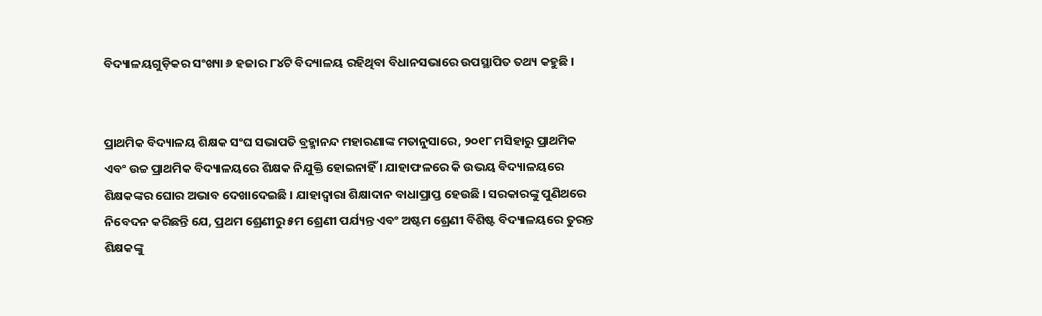ବିଦ୍ୟାଳୟଗୁଡ଼ିକର ସଂଖ୍ୟା ୬ ହଜାର ୮୪ଟି ବିଦ୍ୟାଳୟ ରହିଥିବା ବିଧାନସଭାରେ ଉପସ୍ଥାପିତ ତଥ୍ୟ କହୁଛି ।


ପ୍ରାଥମିକ ବିଦ୍ୟାଳୟ ଶିକ୍ଷକ ସଂଘ ସଭାପତି ବ୍ରହ୍ମାନନ୍ଦ ମହାରଣାଙ୍କ ମତାନୁସାରେ, ୨୦୧୮ ମସିହାରୁ ପ୍ରାଥମିକ ଏବଂ ଉଚ୍ଚ ପ୍ରାଥମିକ ବିଦ୍ୟାଳୟରେ ଶିକ୍ଷକ ନିଯୁକ୍ତି ହୋଇନାହିଁ । ଯାହାଫଳରେ କି ଉଭୟ ବିଦ୍ୟାଳୟରେ ଶିକ୍ଷକଙ୍କର ଘୋର ଅଭାବ ଦେଖାଦେଇଛି । ଯାହାଦ୍ଵାରା ଶିକ୍ଷାଦାନ ବାଧାପ୍ରାପ୍ତ ହେଉଛି । ସରକାରଙ୍କୁ ପୁଣିଥରେ ନିବେଦନ କରିଛନ୍ତି ଯେ, ପ୍ରଥମ ଶ୍ରେଣୀରୁ ୫ମ ଶ୍ରେଣୀ ପର୍ଯ୍ୟନ୍ତ ଏବଂ ଅଷ୍ଟମ ଶ୍ରେଣୀ ବିଶିଷ୍ଟ ବିଦ୍ୟାଳୟରେ ତୁରନ୍ତ ଶିକ୍ଷକଙ୍କୁ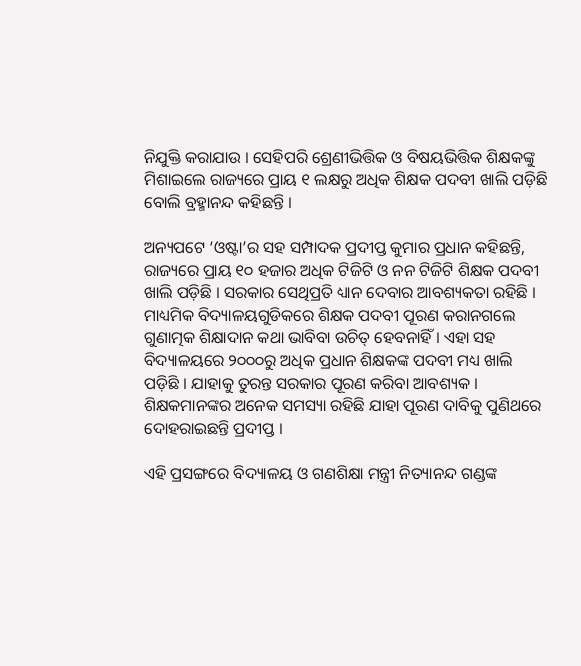ନିଯୁକ୍ତି କରାଯାଉ । ସେହିପରି ଶ୍ରେଣୀଭିତ୍ତିକ ଓ ବିଷୟଭିତ୍ତିକ ଶିକ୍ଷକଙ୍କୁ ମିଶାଇଲେ ରାଜ୍ୟରେ ପ୍ରାୟ ୧ ଲକ୍ଷରୁ ଅଧିକ ଶିକ୍ଷକ ପଦବୀ ଖାଲି ପଡ଼ିଛି ବୋଲି ବ୍ରହ୍ମାନନ୍ଦ କହିଛନ୍ତି ।

ଅନ୍ୟପଟେ ‘ଓଷ୍ଟା’ର ସହ ସମ୍ପାଦକ ପ୍ରଦୀପ୍ତ କୁମାର ପ୍ରଧାନ କହିଛନ୍ତି, ରାଜ୍ୟରେ ପ୍ରାୟ ୧୦ ହଜାର ଅଧିକ ଟିଜିଟି ଓ ନନ ଟିଜିଟି ଶିକ୍ଷକ ପଦବୀ ଖାଲି ପଡ଼ିଛି । ସରକାର ସେଥିପ୍ରତି ଧ୍ୟାନ ଦେବାର ଆବଶ୍ୟକତା ରହିଛି । ମାଧ୍ୟମିକ ବିଦ୍ୟାଳୟଗୁଡିକରେ ଶିକ୍ଷକ ପଦବୀ ପୂରଣ କରାନଗଲେ ଗୁଣାତ୍ମକ ଶିକ୍ଷାଦାନ କଥା ଭାବିବା ଉଚିତ୍‌ ହେବନାହିଁ । ଏହା ସହ ବିଦ୍ୟାଳୟରେ ୨୦୦୦ରୁ ଅଧିକ ପ୍ରଧାନ ଶିକ୍ଷକଙ୍କ ପଦବୀ ମଧ୍ୟ ଖାଲି ପଡ଼ିଛି । ଯାହାକୁ ତୁରନ୍ତ ସରକାର ପୂରଣ କରିବା ଆବଶ୍ୟକ । ଶିକ୍ଷକମାନଙ୍କର ଅନେକ ସମସ୍ୟା ରହିଛି ଯାହା ପୂରଣ ଦାବିକୁ ପୁଣିଥରେ ଦୋହରାଇଛନ୍ତି ପ୍ରଦୀପ୍ତ ।

ଏହି ପ୍ରସଙ୍ଗରେ ବିଦ୍ୟାଳୟ ଓ ଗଣଶିକ୍ଷା ମନ୍ତ୍ରୀ ନିତ୍ୟାନନ୍ଦ ଗଣ୍ଡଙ୍କ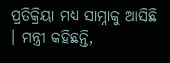ପ୍ରତିକ୍ରିୟା ମଧ୍ୟ ସାମ୍ନାକୁ ଆସିଛି । ମନ୍ତ୍ରୀ କହିଛନ୍ତି,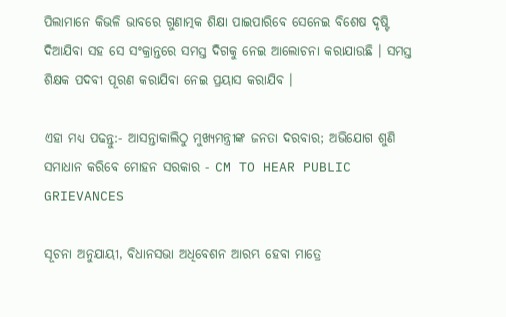ପିଲାମାନେ କିଭଳି ଭାବରେ ଗୁଣାତ୍ମକ ଶିକ୍ଷା ପାଇପାରିବେ ସେନେଇ ବିଶେଷ ଦୃଷ୍ଟି ଦିଆଯିବା ସହ ସେ ସଂକ୍ରାନ୍ତରେ ସମସ୍ତ ଦିଗକୁ ନେଇ ଆଲୋଚନା କରାଯାଉଛି । ସମସ୍ତ ଶିକ୍ଷକ ପଦବୀ ପୂରଣ କରାଯିବା ନେଇ ପ୍ରୟାସ କରାଯିବ ।

ଏହା ମଧ୍ୟ ପଢନ୍ତୁ:- ଆସନ୍ତାକାଲିଠୁ ମୁଖ୍ୟମନ୍ତ୍ରୀଙ୍କ ଜନତା ଦରବାର; ଅଭିଯୋଗ ଶୁଣି ସମାଧାନ କରିବେ ମୋହନ ସରକାର - CM TO HEAR PUBLIC GRIEVANCES

ସୂଚନା ଅନୁଯାୟୀ, ବିଧାନସଭା ଅଧିବେଶନ ଆରମ୍ଭ ହେବା ମାତ୍ରେ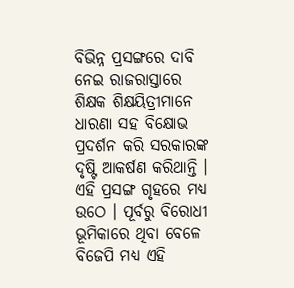ବିଭିନ୍ନ ପ୍ରସଙ୍ଗରେ ଦାବି ନେଇ ରାଜରାସ୍ତାରେ ଶିକ୍ଷକ ଶିକ୍ଷୟିତ୍ରୀମାନେ ଧାରଣା ସହ ବିକ୍ଷୋଭ ପ୍ରଦର୍ଶନ କରି ସରକାରଙ୍କ ଦୃଷ୍ଟି ଆକର୍ଷଣ କରିଥାନ୍ତି । ଏହି ପ୍ରସଙ୍ଗ ଗୃହରେ ମଧ୍ୟ ଉଠେ । ପୂର୍ବରୁ ବିରୋଧୀ ଭୂମିକାରେ ଥିବା ବେଳେ ବିଜେପି ମଧ୍ୟ ଏହି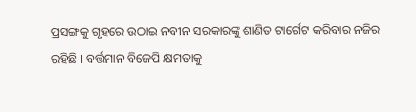ପ୍ରସଙ୍ଗକୁ ଗୃହରେ ଉଠାଇ ନବୀନ ସରକାରଙ୍କୁ ଶାଣିତ ଟାର୍ଗେଟ କରିବାର ନଜିର ରହିଛି । ବର୍ତ୍ତମାନ ବିଜେପି କ୍ଷମତାକୁ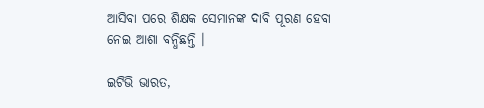ଆସିବା ପରେ ଶିକ୍ଷକ ସେମାନଙ୍କ ଦାବି ପୂରଣ ହେବା ନେଇ ଆଶା ବନ୍ଧିଛନ୍ତି ।

ଇଟିଭି ଭାରତ,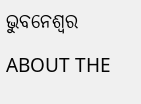ଭୁବନେଶ୍ବର

ABOUT THE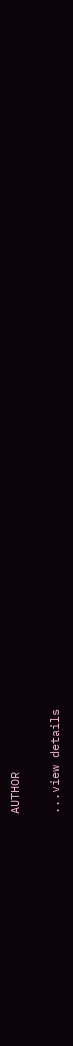AUTHOR

...view details